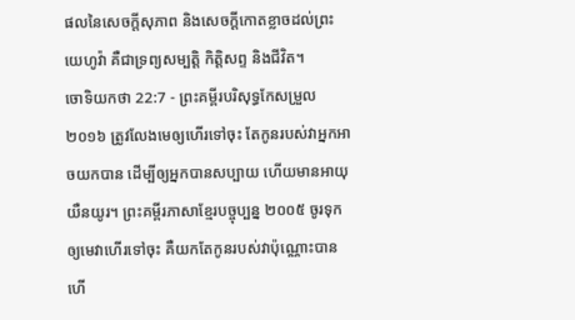ផលនៃសេចក្ដីសុភាព និងសេចក្ដីកោតខ្លាចដល់ព្រះយេហូវ៉ា គឺជាទ្រព្យសម្បត្តិ កិត្តិសព្ទ និងជីវិត។
ចោទិយកថា 22:7 - ព្រះគម្ពីរបរិសុទ្ធកែសម្រួល ២០១៦ ត្រូវលែងមេឲ្យហើរទៅចុះ តែកូនរបស់វាអ្នកអាចយកបាន ដើម្បីឲ្យអ្នកបានសប្បាយ ហើយមានអាយុយឺនយូរ។ ព្រះគម្ពីរភាសាខ្មែរបច្ចុប្បន្ន ២០០៥ ចូរទុកឲ្យមេវាហើរទៅចុះ គឺយកតែកូនរបស់វាប៉ុណ្ណោះបានហើ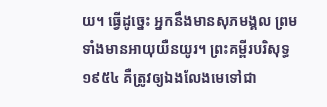យ។ ធ្វើដូច្នេះ អ្នកនឹងមានសុភមង្គល ព្រមទាំងមានអាយុយឺនយូរ។ ព្រះគម្ពីរបរិសុទ្ធ ១៩៥៤ គឺត្រូវឲ្យឯងលែងមេទៅជា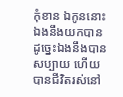កុំខាន ឯកូននោះ ឯងនឹងយកបាន ដូច្នេះឯងនឹងបានសប្បាយ ហើយបានជីវិតរស់នៅ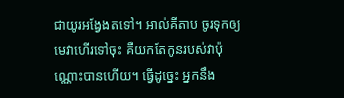ជាយូរអង្វែងតទៅ។ អាល់គីតាប ចូរទុកឲ្យមេវាហើរទៅចុះ គឺយកតែកូនរបស់វាប៉ុណ្ណោះបានហើយ។ ធ្វើដូច្នេះ អ្នកនឹង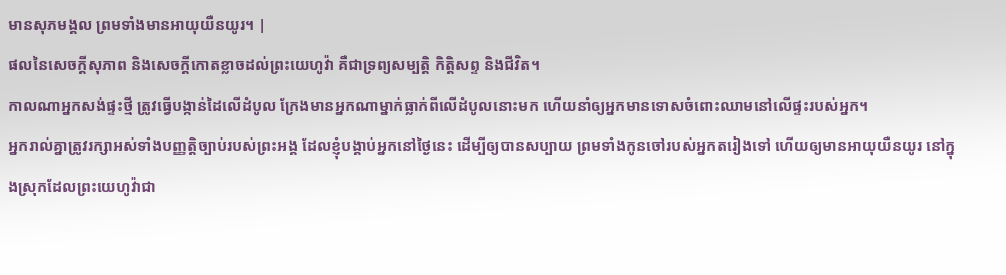មានសុភមង្គល ព្រមទាំងមានអាយុយឺនយូរ។ |
ផលនៃសេចក្ដីសុភាព និងសេចក្ដីកោតខ្លាចដល់ព្រះយេហូវ៉ា គឺជាទ្រព្យសម្បត្តិ កិត្តិសព្ទ និងជីវិត។
កាលណាអ្នកសង់ផ្ទះថ្មី ត្រូវធ្វើបង្កាន់ដៃលើដំបូល ក្រែងមានអ្នកណាម្នាក់ធ្លាក់ពីលើដំបូលនោះមក ហើយនាំឲ្យអ្នកមានទោសចំពោះឈាមនៅលើផ្ទះរបស់អ្នក។
អ្នករាល់គ្នាត្រូវរក្សាអស់ទាំងបញ្ញត្តិច្បាប់របស់ព្រះអង្គ ដែលខ្ញុំបង្គាប់អ្នកនៅថ្ងៃនេះ ដើម្បីឲ្យបានសប្បាយ ព្រមទាំងកូនចៅរបស់អ្នកតរៀងទៅ ហើយឲ្យមានអាយុយឺនយូរ នៅក្នុងស្រុកដែលព្រះយេហូវ៉ាជា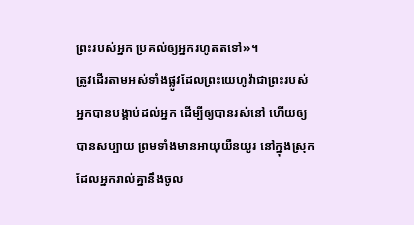ព្រះរបស់អ្នក ប្រគល់ឲ្យអ្នករហូតតទៅ»។
ត្រូវដើរតាមអស់ទាំងផ្លូវដែលព្រះយេហូវ៉ាជាព្រះរបស់អ្នកបានបង្គាប់ដល់អ្នក ដើម្បីឲ្យបានរស់នៅ ហើយឲ្យបានសប្បាយ ព្រមទាំងមានអាយុយឺនយូរ នៅក្នុងស្រុកដែលអ្នករាល់គ្នានឹងចូល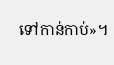ទៅកាន់កាប់»។